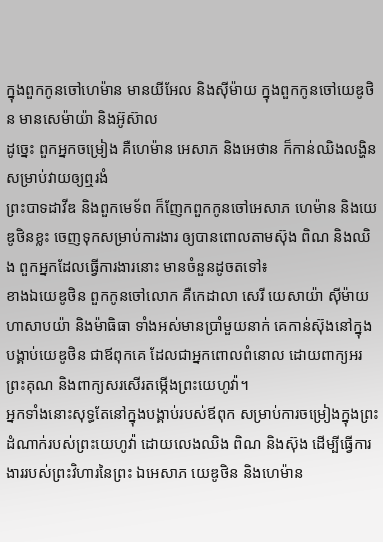ក្នុងពួកកូនចៅហេម៉ាន មានយីអែល និងស៊ីម៉ាយ ក្នុងពួកកូនចៅយេឌូថិន មានសេម៉ាយ៉ា និងអ៊ូស៊ាល
ដូច្នេះ ពួកអ្នកចម្រៀង គឺហេម៉ាន អេសាភ និងអេថាន ក៏កាន់ឈិងលង្ហិន សម្រាប់វាយឲ្យឮរងំ
ព្រះបាទដាវីឌ និងពួកមេទ័ព ក៏ញែកពួកកូនចៅអេសាភ ហេម៉ាន និងយេឌូថិនខ្លះ ចេញទុកសម្រាប់ការងារ ឲ្យបានពោលតាមស៊ុង ពិណ និងឈិង ពួកអ្នកដែលធ្វើការងារនោះ មានចំនួនដូចតទៅ៖
ខាងឯយេឌូថិន ពួកកូនចៅលោក គឺកេដាលា សេរី យេសាយ៉ា ស៊ីម៉ាយ ហាសាបយ៉ា និងម៉ាធិធា ទាំងអស់មានប្រាំមួយនាក់ គេកាន់ស៊ុងនៅក្នុងបង្គាប់យេឌូថិន ជាឪពុកគេ ដែលជាអ្នកពោលពំនោល ដោយពាក្យអរព្រះគុណ និងពាក្យសរសើរតម្កើងព្រះយេហូវ៉ា។
អ្នកទាំងនោះសុទ្ធតែនៅក្នុងបង្គាប់របស់ឪពុក សម្រាប់ការចម្រៀងក្នុងព្រះដំណាក់របស់ព្រះយេហូវ៉ា ដោយលេងឈិង ពិណ និងស៊ុង ដើម្បីធ្វើការងាររបស់ព្រះវិហារនៃព្រះ ឯអេសាភ យេឌូថិន និងហេម៉ាន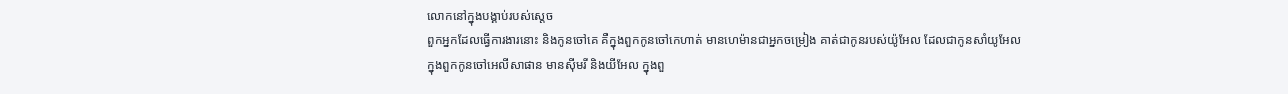លោកនៅក្នុងបង្គាប់របស់ស្តេច
ពួកអ្នកដែលធ្វើការងារនោះ និងកូនចៅគេ គឺក្នុងពួកកូនចៅកេហាត់ មានហេម៉ានជាអ្នកចម្រៀង គាត់ជាកូនរបស់យ៉ូអែល ដែលជាកូនសាំយូអែល
ក្នុងពួកកូនចៅអេលីសាផាន មានស៊ីមរី និងយីអែល ក្នុងពួ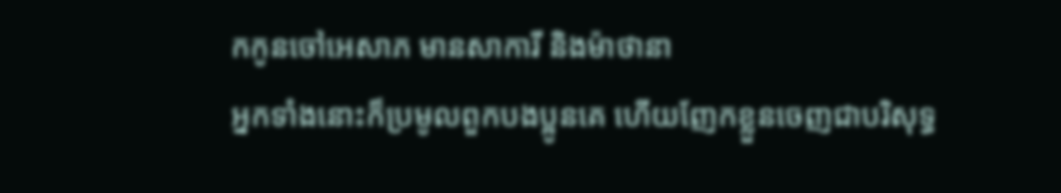កកូនចៅអេសាភ មានសាការី និងម៉ាថានា
អ្នកទាំងនោះក៏ប្រមូលពួកបងប្អូនគេ ហើយញែកខ្លួនចេញជាបរិសុទ្ធ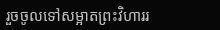រួចចូលទៅសម្អាតព្រះវិហាររ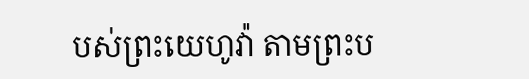បស់ព្រះយេហូវ៉ា តាមព្រះប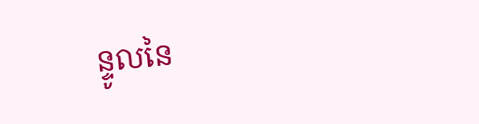ន្ទូលនៃ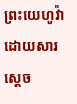ព្រះយេហូវ៉ាដោយសារស្តេច